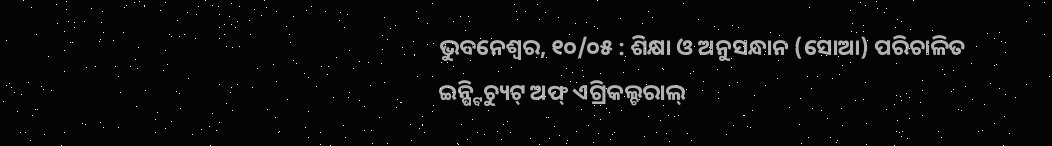ଭୁବନେଶ୍ୱର, ୧୦/୦୫ : ଶିକ୍ଷା ଓ ଅନୁସନ୍ଧାନ (ସୋଆ) ପରିଚାଳିତ ଇନ୍ଷ୍ଟିଚ୍ୟୁଟ୍ ଅଫ୍ ଏଗ୍ରିକଲ୍ଚରାଲ୍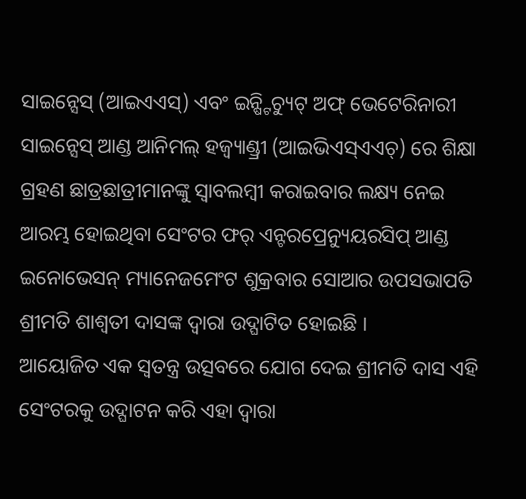ସାଇନ୍ସେସ୍ (ଆଇଏଏସ୍) ଏବଂ ଇନ୍ଷ୍ଟିଚ୍ୟୁଟ୍ ଅଫ୍ ଭେଟେରିନାରୀ ସାଇନ୍ସେସ୍ ଆଣ୍ଡ ଆନିମଲ୍ ହଜ୍ବ୍ୟାଣ୍ଡ୍ରୀ (ଆଇଭିଏସ୍ଏଏଚ୍) ରେ ଶିକ୍ଷା ଗ୍ରହଣ ଛାତ୍ରଛାତ୍ରୀମାନଙ୍କୁ ସ୍ୱାବଲମ୍ବୀ କରାଇବାର ଲକ୍ଷ୍ୟ ନେଇ ଆରମ୍ଭ ହୋଇଥିବା ସେଂଟର ଫର୍ ଏନ୍ଟରପ୍ରେନ୍ୟୁୟରସିପ୍ ଆଣ୍ଡ ଇନୋଭେସନ୍ ମ୍ୟାନେଜମେଂଟ ଶୁକ୍ରବାର ସୋଆର ଉପସଭାପତି ଶ୍ରୀମତି ଶାଶ୍ୱତୀ ଦାସଙ୍କ ଦ୍ୱାରା ଉଦ୍ଘାଟିତ ହୋଇଛି ।
ଆୟୋଜିତ ଏକ ସ୍ୱତନ୍ତ୍ର ଉତ୍ସବରେ ଯୋଗ ଦେଇ ଶ୍ରୀମତି ଦାସ ଏହି ସେଂଟରକୁ ଉଦ୍ଘାଟନ କରି ଏହା ଦ୍ୱାରା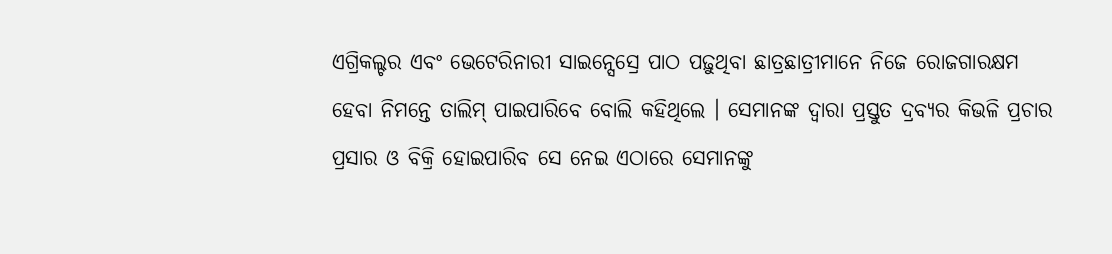ଏଗ୍ରିକଲ୍ଚର ଏବଂ ଭେଟେରିନାରୀ ସାଇନ୍ସେସ୍ରେ ପାଠ ପଢ଼ୁଥିବା ଛାତ୍ରଛାତ୍ରୀମାନେ ନିଜେ ରୋଜଗାରକ୍ଷମ ହେବା ନିମନ୍ତେ ତାଲିମ୍ ପାଇପାରିବେ ବୋଲି କହିଥିଲେ । ସେମାନଙ୍କ ଦ୍ୱାରା ପ୍ରସ୍ତୁତ ଦ୍ରବ୍ୟର କିଭଳି ପ୍ରଚାର ପ୍ରସାର ଓ ବିକ୍ରି ହୋଇପାରିବ ସେ ନେଇ ଏଠାରେ ସେମାନଙ୍କୁ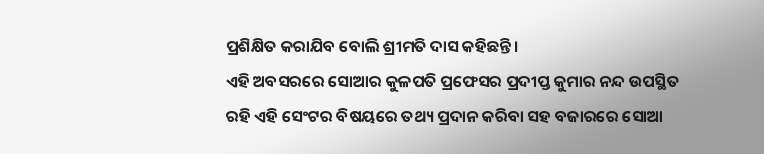ପ୍ରଶିକ୍ଷିତ କରାଯିବ ବୋଲି ଶ୍ରୀମତି ଦାସ କହିଛନ୍ତି ।
ଏହି ଅବସରରେ ସୋଆର କୁଳପତି ପ୍ରଫେସର ପ୍ରଦୀପ୍ତ କୁମାର ନନ୍ଦ ଉପସ୍ଥିତ ରହି ଏହି ସେଂଟର ବିଷୟରେ ତଥ୍ୟ ପ୍ରଦାନ କରିବା ସହ ବଜାରରେ ସୋଆ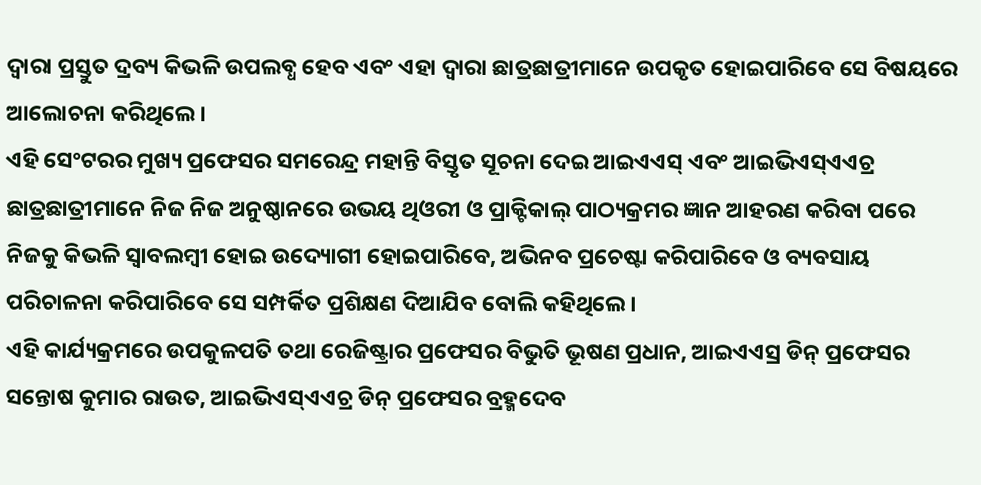ଦ୍ୱାରା ପ୍ରସ୍ତୁତ ଦ୍ରବ୍ୟ କିଭଳି ଉପଲବ୍ଧ ହେବ ଏବଂ ଏହା ଦ୍ୱାରା ଛାତ୍ରଛାତ୍ରୀମାନେ ଉପକୃତ ହୋଇପାରିବେ ସେ ବିଷୟରେ ଆଲୋଚନା କରିଥିଲେ ।
ଏହି ସେଂଟରର ମୁଖ୍ୟ ପ୍ରଫେସର ସମରେନ୍ଦ୍ର ମହାନ୍ତି ବିସ୍ତୃତ ସୂଚନା ଦେଇ ଆଇଏଏସ୍ ଏବଂ ଆଇଭିଏସ୍ଏଏଚ୍ର ଛାତ୍ରଛାତ୍ରୀମାନେ ନିଜ ନିଜ ଅନୁଷ୍ଠାନରେ ଉଭୟ ଥିଓରୀ ଓ ପ୍ରାକ୍ଟିକାଲ୍ ପାଠ୍ୟକ୍ରମର ଜ୍ଞାନ ଆହରଣ କରିବା ପରେ ନିଜକୁ କିଭଳି ସ୍ୱାବଲମ୍ବୀ ହୋଇ ଉଦ୍ୟୋଗୀ ହୋଇପାରିବେ, ଅଭିନବ ପ୍ରଚେଷ୍ଟା କରିପାରିବେ ଓ ବ୍ୟବସାୟ ପରିଚାଳନା କରିପାରିବେ ସେ ସମ୍ପର୍କିତ ପ୍ରଶିକ୍ଷଣ ଦିଆଯିବ ବୋଲି କହିଥିଲେ ।
ଏହି କାର୍ଯ୍ୟକ୍ରମରେ ଉପକୁଳପତି ତଥା ରେଜିଷ୍ଟ୍ରାର ପ୍ରଫେସର ବିଭୁତି ଭୂଷଣ ପ୍ରଧାନ, ଆଇଏଏସ୍ର ଡିନ୍ ପ୍ରଫେସର ସନ୍ତୋଷ କୁମାର ରାଉତ, ଆଇଭିଏସ୍ଏଏଚ୍ର ଡିନ୍ ପ୍ରଫେସର ବ୍ରହ୍ମଦେବ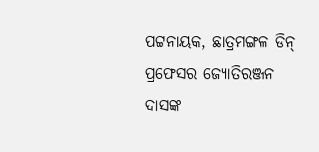ପଟ୍ଟନାୟକ, ଛାତ୍ରମଙ୍ଗଳ ଡିନ୍ ପ୍ରଫେସର ଜ୍ୟୋତିରଞ୍ଜନ ଦାସଙ୍କ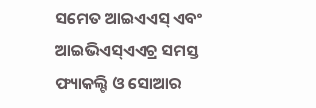ସମେତ ଆଇଏଏସ୍ ଏବଂ ଆଇଭିଏସ୍ଏଏଚ୍ର ସମସ୍ତ ଫ୍ୟାକଲ୍ଟି ଓ ସୋଆର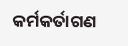କର୍ମକର୍ତାଗଣ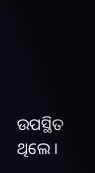ଉପସ୍ଥିତ ଥିଲେ ।